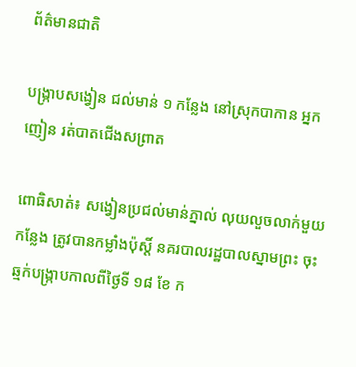ព័ត៌មានជាតិ

បង្រ្កាបសង្វៀន ជល់មាន់ ១ កន្លែង នៅស្រុកបាកាន អ្នកញៀន រត់បាតជើងសព្រាត

ពោធិសាត់៖ សង្វៀនប្រជល់មាន់ភ្នាល់ លុយលួចលាក់មួយកន្លែង ត្រូវបានកម្លាំងប៉ុស្តិ៍ នគរបាលរដ្ឋបាលស្នាមព្រះ ចុះឆ្មក់បង្រ្កាបកាលពីថ្ងៃទី ១៨ ខែ ក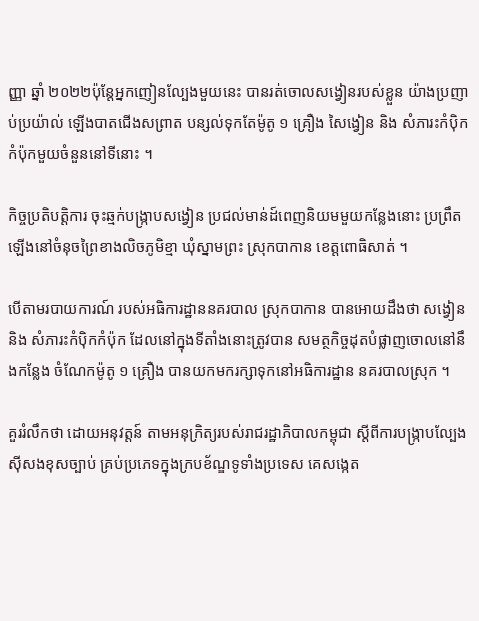ញ្ញា ឆ្នាំ ២០២២ប៉ុន្តែអ្នកញៀនល្បែងមួយនេះ បានរត់ចោលសង្វៀនរបស់ខ្លួន យ៉ាងប្រញាប់ប្រយ៉ាល់ ឡើងបាតជើងសព្រាត បន្សល់ទុកតែម៉ូតូ ១ គ្រឿង សៃង្វៀន និង សំភារះកំប៉ិកកំប៉ុកមួយចំនួននៅទីនោះ ។

កិច្ចប្រតិបត្តិការ ចុះឆ្មក់បង្រ្កាបសង្វៀន ប្រជល់មាន់ដ៍ពេញនិយមមួយកន្លែងនោះ ប្រព្រឹតឡើងនៅចំនុចព្រៃខាងលិចភូមិខ្មា ឃុំស្នាមព្រះ ស្រុកបាកាន ខេត្តពោធិសាត់ ។

បើតាមរបាយការណ៍ របស់អធិការដ្ឋាននគរបាល ស្រុកបាកាន បានអោយដឹងថា សង្វៀន និង សំភារះកំប៉ិកកំប៉ុក ដែលនៅក្នុងទីតាំងនោះត្រូវបាន សមត្ថកិច្ចដុតបំផ្លាញចោលនៅនឹងកន្លែង ចំណែកម៉ូតូ ១ គ្រឿង បានយកមករក្សាទុកនៅអធិការដ្ឋាន នគរបាលស្រុក ។

គួររំលឹកថា ដោយអនុវត្តន៍ តាមអនុក្រិត្យរបស់រាជរដ្ឋាភិបាលកម្ពុជា ស្តីពីការបង្ក្រាបល្បែងស៊ីសងខុសច្បាប់ គ្រប់ប្រភេទក្នុងក្របខ័ណ្ឌទូទាំងប្រទេស គេសង្កេត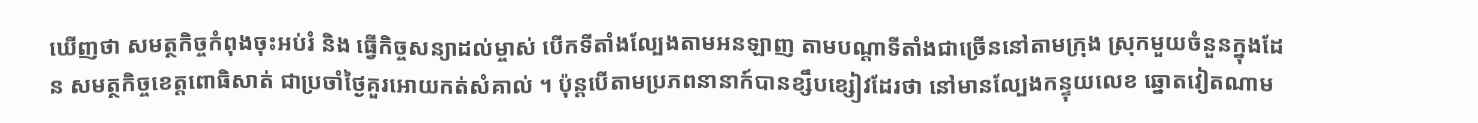ឃើញថា សមត្ថកិច្ចកំពុងចុះអប់រំ និង ធ្វើកិច្ចសន្យាដល់ម្ចាស់ បើកទីតាំងល្បែងតាមអនឡាញ តាមបណ្តាទីតាំងជាច្រើននៅតាមក្រុង ស្រុកមួយចំនួនក្នុងដែន សមត្ថកិច្ចខេត្តពោធិសាត់ ជាប្រចាំថ្ងៃគួរអោយកត់សំគាល់ ។ ប៉ុន្តបើតាមប្រភពនានាក៍បានខ្សឹបខ្សៀវដែរថា នៅមានល្បែងកន្ទុយលេខ ឆ្នោតវៀតណាម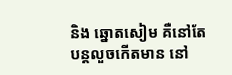និង ឆ្នោតសៀម គឺនៅតែបន្តលួចកើតមាន នៅ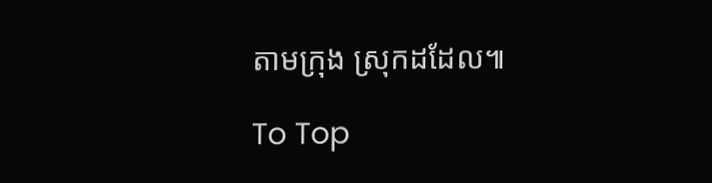តាមក្រុង ស្រុកដដែល៕

To Top